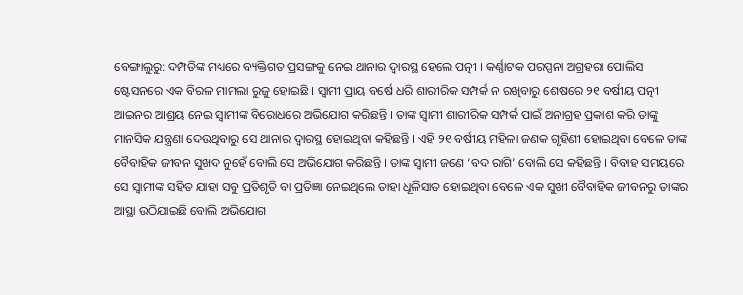ବେଙ୍ଗାଲୁରୁ: ଦମ୍ପତିଙ୍କ ମଧ୍ୟରେ ବ୍ୟକ୍ତିଗତ ପ୍ରସଙ୍ଗକୁ ନେଇ ଥାନାର ଦ୍ୱାରସ୍ଥ ହେଲେ ପତ୍ନୀ । କର୍ଣ୍ଣାଟକ ପରପ୍ପନା ଅଗ୍ରହରା ପୋଲିସ ଷ୍ଟେସନରେ ଏକ ବିରଳ ମାମଲା ରୁଜୁ ହୋଇଛି । ସ୍ୱାମୀ ପ୍ରାୟ ବର୍ଷେ ଧରି ଶାରୀରିକ ସମ୍ପର୍କ ନ ରଖିବାରୁ ଶେଷରେ ୨୧ ବର୍ଷୀୟ ପତ୍ନୀ ଆଇନର ଆଶ୍ରୟ ନେଇ ସ୍ୱାମୀଙ୍କ ବିରୋଧରେ ଅଭିଯୋଗ କରିଛନ୍ତି । ତାଙ୍କ ସ୍ୱାମୀ ଶାରୀରିକ ସମ୍ପର୍କ ପାଇଁ ଅନାଗ୍ରହ ପ୍ରକାଶ କରି ତାଙ୍କୁ ମାନସିକ ଯନ୍ତ୍ରଣା ଦେଉଥିବାରୁ ସେ ଥାନାର ଦ୍ୱାରସ୍ଥ ହୋଇଥିବା କହିଛନ୍ତି । ଏହି ୨୧ ବର୍ଷୀୟ ମହିଳା ଜଣକ ଗୃହିଣୀ ହୋଇଥିବା ବେଳେ ତାଙ୍କ ବୈବାହିକ ଜୀବନ ସୁଖଦ ନୁହେଁ ବୋଲି ସେ ଅଭିଯୋଗ କରିଛନ୍ତି । ତାଙ୍କ ସ୍ୱାମୀ ଜଣେ ‘ବଦ ରାଗି’ ବୋଲି ସେ କହିଛନ୍ତି । ବିବାହ ସମୟରେ ସେ ସ୍ୱାମୀଙ୍କ ସହିତ ଯାହା ସବୁ ପ୍ରତିଶୃତି ବା ପ୍ରତିଜ୍ଞା ନେଇଥିଲେ ତାହା ଧୂଳିସାତ ହୋଇଥିବା ବେଳେ ଏକ ସୁଖୀ ବୈବାହିକ ଜୀବନରୁ ତାଙ୍କର ଆସ୍ଥା ଉଠିଯାଇଛି ବୋଲି ଅଭିଯୋଗ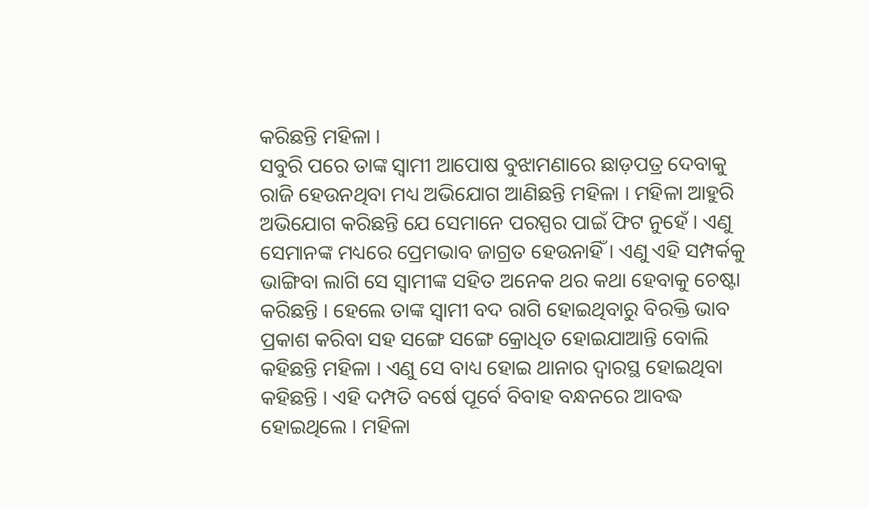କରିଛନ୍ତି ମହିଳା ।
ସବୁରି ପରେ ତାଙ୍କ ସ୍ୱାମୀ ଆପୋଷ ବୁଝାମଣାରେ ଛାଡ଼ପତ୍ର ଦେବାକୁ ରାଜି ହେଉନଥିବା ମଧ୍ୟ ଅଭିଯୋଗ ଆଣିଛନ୍ତି ମହିଳା । ମହିଳା ଆହୁରି ଅଭିଯୋଗ କରିଛନ୍ତି ଯେ ସେମାନେ ପରସ୍ପର ପାଇଁ ଫିଟ ନୁହେଁ । ଏଣୁ ସେମାନଙ୍କ ମଧ୍ୟରେ ପ୍ରେମଭାବ ଜାଗ୍ରତ ହେଉନାହିଁ । ଏଣୁ ଏହି ସମ୍ପର୍କକୁ ଭାଙ୍ଗିବା ଲାଗି ସେ ସ୍ୱାମୀଙ୍କ ସହିତ ଅନେକ ଥର କଥା ହେବାକୁ ଚେଷ୍ଟା କରିଛନ୍ତି । ହେଲେ ତାଙ୍କ ସ୍ୱାମୀ ବଦ ରାଗି ହୋଇଥିବାରୁ ବିରକ୍ତି ଭାବ ପ୍ରକାଶ କରିବା ସହ ସଙ୍ଗେ ସଙ୍ଗେ କ୍ରୋଧିତ ହୋଇଯାଆନ୍ତି ବୋଲି କହିଛନ୍ତି ମହିଳା । ଏଣୁ ସେ ବାଧ୍ୟ ହୋଇ ଥାନାର ଦ୍ୱାରସ୍ଥ ହୋଇଥିବା କହିଛନ୍ତି । ଏହି ଦମ୍ପତି ବର୍ଷେ ପୂର୍ବେ ବିବାହ ବନ୍ଧନରେ ଆବଦ୍ଧ ହୋଇଥିଲେ । ମହିଳା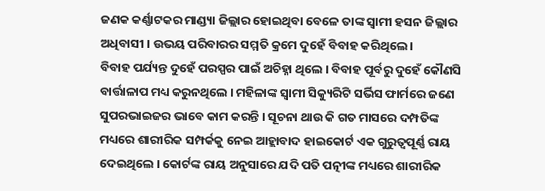ଜଣକ କର୍ଣ୍ଣାଟକର ମାଣ୍ଡ୍ୟା ଜିଲ୍ଲାର ହୋଇଥିବା ବେଳେ ତାଙ୍କ ସ୍ୱାମୀ ହସନ ଜିଲ୍ଲାର ଅଧିବାସୀ । ଉଭୟ ପରିବାରର ସମ୍ମତି କ୍ରମେ ଦୁହେଁ ବିବାହ କରିଥିଲେ ।
ବିବାହ ପର୍ଯ୍ୟନ୍ତ ଦୁହେଁ ପରସ୍ପର ପାଇଁ ଅଚିହ୍ନା ଥିଲେ । ବିବାହ ପୂର୍ବରୁ ଦୁହେଁ କୌଣସି ବାର୍ତ୍ତାଳାପ ମଧ୍ୟ କରୁନଥିଲେ । ମହିଳାଙ୍କ ସ୍ୱାମୀ ସିକ୍ୟୁରିଟି ସର୍ଭିସ ଫାର୍ମରେ ଜଣେ ସୁପରଭାଇଜର ଭାବେ କାମ କରନ୍ତି । ସୂଚନା ଥାଉ କି ଗତ ମାସରେ ଦମ୍ପତିଙ୍କ ମଧ୍ୟରେ ଶାରୀରିକ ସମ୍ପର୍କକୁ ନେଇ ଆହ୍ଲାବାଦ ହାଇକୋର୍ଟ ଏକ ଗୁରୁତ୍ୱପୂର୍ଣ୍ଣ ରାୟ ଦେଇଥିଲେ । କୋର୍ଟଙ୍କ ରାୟ ଅନୁସାରେ ଯଦି ପତି ପତ୍ନୀଙ୍କ ମଧ୍ୟରେ ଶାରୀରିକ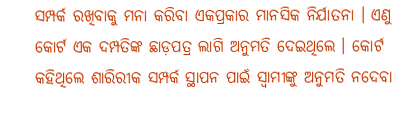ସମ୍ପର୍କ ରଖିବାକୁ ମନା କରିବା ଏକପ୍ରକାର ମାନସିକ ନିର୍ଯାତନା । ଏଣୁ କୋର୍ଟ ଏକ ଦମ୍ପତିଙ୍କ ଛାଡ଼ପତ୍ର ଲାଗି ଅନୁମତି ଦେଇଥିଲେ । କୋର୍ଟ କହିଥିଲେ ଶାରିରୀକ ସମ୍ପର୍କ ସ୍ଥାପନ ପାଇଁ ସ୍ୱାମୀଙ୍କୁ ଅନୁମତି ନଦେବା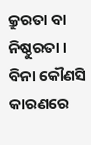କ୍ରୁରତା ବା ନିଷ୍ଠୁରତା । ବିନା କୌଣସି କାରଣରେ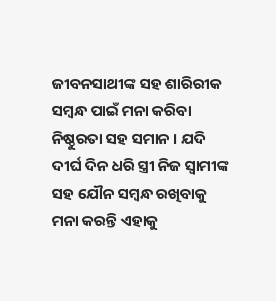ଜୀବନସାଥୀଙ୍କ ସହ ଶାରିରୀକ ସମ୍ବନ୍ଧ ପାଇଁ ମନା କରିବା ନିଷ୍ଠୁରତା ସହ ସମାନ । ଯଦି ଦୀର୍ଘ ଦିନ ଧରି ସ୍ତ୍ରୀ ନିଜ ସ୍ୱାମୀଙ୍କ ସହ ଯୌନ ସମ୍ବନ୍ଧ ରଖିବାକୁ ମନା କରନ୍ତି ଏହାକୁ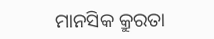ମାନସିକ କ୍ରୁରତା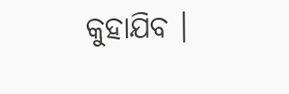କୁହାଯିବ ।